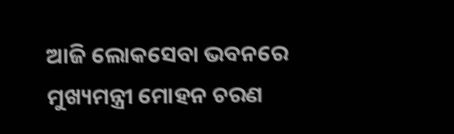ଆଜି ଲୋକସେବା ଭବନରେ ମୁଖ୍ୟମନ୍ତ୍ରୀ ମୋହନ ଚରଣ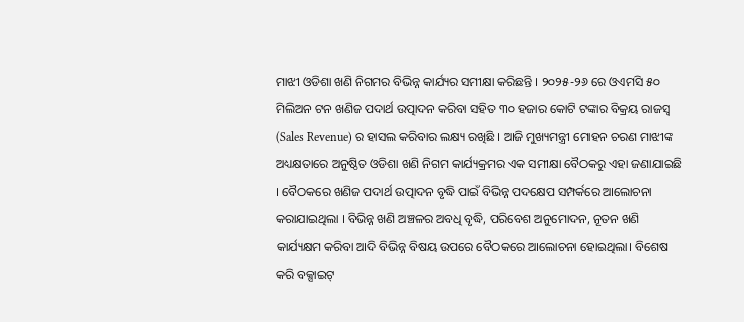ମାଝୀ ଓଡିଶା ଖଣି ନିଗମର ବିଭିନ୍ନ କାର୍ଯ୍ୟର ସମୀକ୍ଷା କରିଛନ୍ତି । ୨୦୨୫-୨୬ ରେ ଓଏମସି ୫୦ ମିଲିଅନ ଟନ ଖଣିଜ ପଦାର୍ଥ ଉତ୍ପାଦନ କରିବା ସହିତ ୩୦ ହଜାର କୋଟି ଟଙ୍କାର ବିକ୍ରୟ ରାଜସ୍ୱ (Sales Revenue) ର ହାସଲ କରିବାର ଲକ୍ଷ୍ୟ ରଖିଛି । ଆଜି ମୁଖ୍ୟମନ୍ତ୍ରୀ ମୋହନ ଚରଣ ମାଝୀଙ୍କ ଅଧ୍ୟକ୍ଷତାରେ ଅନୁଷ୍ଠିତ ଓଡିଶା ଖଣି ନିଗମ କାର୍ଯ୍ୟକ୍ରମର ଏକ ସମୀକ୍ଷା ବୈଠକରୁ ଏହା ଜଣାଯାଇଛି । ବୈଠକରେ ଖଣିଜ ପଦାର୍ଥ ଉତ୍ପାଦନ ବୃଦ୍ଧି ପାଇଁ ବିଭିନ୍ନ ପଦକ୍ଷେପ ସମ୍ପର୍କରେ ଆଲୋଚନା କରାଯାଇଥିଲା । ବିଭିନ୍ନ ଖଣି ଅଞ୍ଚଳର ଅବଧି ବୃଦ୍ଧି, ପରିବେଶ ଅନୁମୋଦନ, ନୂତନ ଖଣି କାର୍ଯ୍ୟକ୍ଷମ କରିବା ଆଦି ବିଭିନ୍ନ ବିଷୟ ଉପରେ ବୈଠକରେ ଆଲୋଚନା ହୋଇଥିଲା। ବିଶେଷ କରି ବକ୍ସାଇଟ୍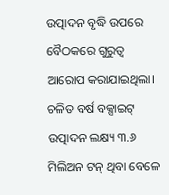ଉତ୍ପାଦନ ବୃଦ୍ଧି ଉପରେ ବୈଠକରେ ଗୁରୁତ୍ୱ ଆରୋପ କରାଯାଇଥିଲା। ଚଳିତ ବର୍ଷ ବକ୍ସାଇଟ୍ ଉତ୍ପାଦନ ଲକ୍ଷ୍ୟ ୩.୬ ମିଲିଅନ ଟନ୍ ଥିବା ବେଳେ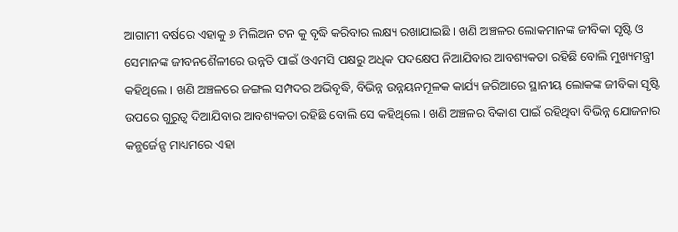ଆଗାମୀ ବର୍ଷରେ ଏହାକୁ ୬ ମିଲିଅନ ଟନ କୁ ବୃଦ୍ଧି କରିବାର ଲକ୍ଷ୍ୟ ରଖାଯାଇଛି । ଖଣି ଅଞ୍ଚଳର ଲୋକମାନଙ୍କ ଜୀବିକା ସୃଷ୍ଟି ଓ ସେମାନଙ୍କ ଜୀବନଶୈଳୀରେ ଉନ୍ନତି ପାଇଁ ଓଏମସି ପକ୍ଷରୁ ଅଧିକ ପଦକ୍ଷେପ ନିଆଯିବାର ଆବଶ୍ୟକତା ରହିଛି ବୋଲି ମୁଖ୍ୟମନ୍ତ୍ରୀ କହିଥିଲେ । ଖଣି ଅଞ୍ଚଳରେ ଜଙ୍ଗଲ ସମ୍ପଦର ଅଭିବୃଦ୍ଧି, ବିଭିନ୍ନ ଉନ୍ନୟନମୂଳକ କାର୍ଯ୍ୟ ଜରିଆରେ ସ୍ଥାନୀୟ ଲୋକଙ୍କ ଜୀବିକା ସୃଷ୍ଟି ଉପରେ ଗୁରୁତ୍ୱ ଦିଆଯିବାର ଆବଶ୍ୟକତା ରହିଛି ବୋଲି ସେ କହିଥିଲେ । ଖଣି ଅଞ୍ଚଳର ବିକାଶ ପାଇଁ ରହିଥିବା ବିଭିନ୍ନ ଯୋଜନାର କନ୍ଭର୍ଜେନ୍ସ ମାଧ୍ୟମରେ ଏହା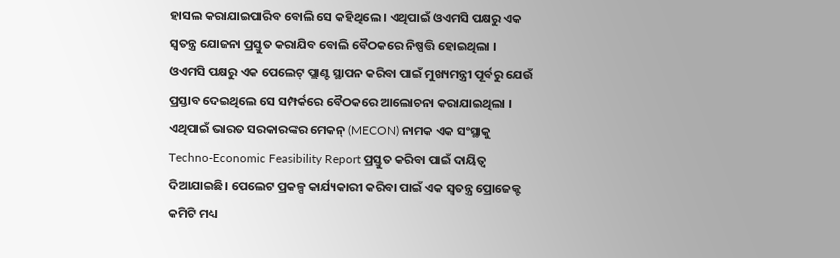ହାସଲ କରାଯାଇପାରିବ ବୋଲି ସେ କହିଥିଲେ । ଏଥିପାଇଁ ଓଏମସି ପକ୍ଷରୁ ଏକ ସ୍ୱତନ୍ତ୍ର ଯୋଜନା ପ୍ରସ୍ତୁତ କରାଯିବ ବୋଲି ବୈଠକରେ ନିଷ୍ପତ୍ତି ହୋଇଥିଲା । ଓଏମସି ପକ୍ଷରୁ ଏକ ପେଲେଟ୍ ପ୍ଲାଣ୍ଟ ସ୍ଥାପନ କରିବା ପାଇଁ ମୁଖ୍ୟମନ୍ତ୍ରୀ ପୂର୍ବରୁ ଯେଉଁ ପ୍ରସ୍ତାବ ଦେଇଥିଲେ ସେ ସମ୍ପର୍କରେ ବୈଠକରେ ଆଲୋଚନା କରାଯାଇଥିଲା । ଏଥିପାଇଁ ଭାରତ ସରକାରଙ୍କର ମେକନ୍ (MECON) ନାମକ ଏକ ସଂସ୍ଥାକୁ Techno-Economic Feasibility Report ପ୍ରସ୍ତୁତ କରିବା ପାଇଁ ଦାୟିତ୍ୱ ଦିଆଯାଇଛି। ପେଲେଟ ପ୍ରକଳ୍ପ କାର୍ଯ୍ୟକାରୀ କରିବା ପାଇଁ ଏକ ସ୍ୱତନ୍ତ୍ର ପ୍ରୋଜେକ୍ଟ କମିଟି ମଧ୍ୟ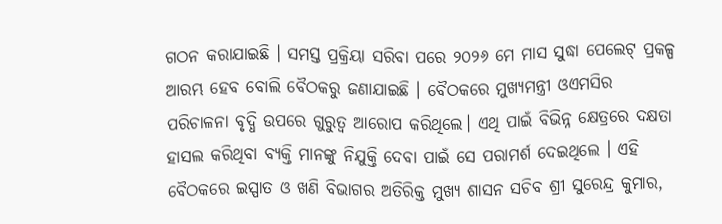ଗଠନ କରାଯାଇଛି । ସମସ୍ତ ପ୍ରକ୍ରିୟା ସରିବା ପରେ ୨୦୨୬ ମେ ମାସ ସୁଦ୍ଧା ପେଲେଟ୍ ପ୍ରକଳ୍ପ ଆରମ୍ଭ ହେବ ବୋଲି ବୈଠକରୁ ଜଣାଯାଇଛି । ବୈଠକରେ ମୁଖ୍ୟମନ୍ତ୍ରୀ ଓଏମସିର ପରିଚାଳନା ବୃଦ୍ଧି ଉପରେ ଗୁରୁତ୍ୱ ଆରୋପ କରିଥିଲେ। ଏଥି ପାଇଁ ବିଭିନ୍ନ କ୍ଷେତ୍ରରେ ଦକ୍ଷତା ହାସଲ କରିଥିବା ବ୍ୟକ୍ତି ମାନଙ୍କୁ ନିଯୁକ୍ତି ଦେବା ପାଇଁ ସେ ପରାମର୍ଶ ଦେଇଥିଲେ । ଏହି ବୈଠକରେ ଇସ୍ପାତ ଓ ଖଣି ବିଭାଗର ଅତିରିକ୍ତ ମୁଖ୍ୟ ଶାସନ ସଚିବ ଶ୍ରୀ ସୁରେନ୍ଦ୍ର କୁମାର,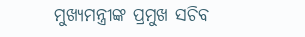ମୁଖ୍ୟମନ୍ତ୍ରୀଙ୍କ ପ୍ରମୁଖ ସଚିବ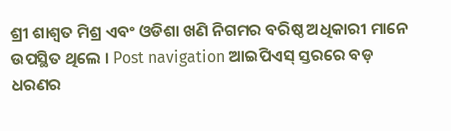ଶ୍ରୀ ଶାଶ୍ୱତ ମିଶ୍ର ଏବଂ ଓଡିଶା ଖଣି ନିଗମର ବରିଷ୍ଠ ଅଧିକାରୀ ମାନେ ଉପସ୍ଥିତ ଥିଲେ । Post navigation ଆଇପିଏସ୍ ସ୍ତରରେ ବଡ଼ ଧରଣର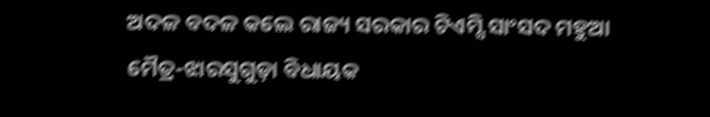ଅଦଳ ବଦଳ କଲେ ରାଜ୍ୟ ସରକାର ଟିଏମ୍ସି ସାଂସଦ ମହୁଆ ମୈତ୍ର-ଝାରସୁଗୁଡ଼ା ବିଧାୟକ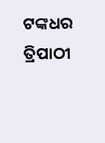ଟଙ୍କଧର ତ୍ରିପାଠୀ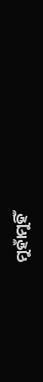ମୁହାଁମୁହିଁ